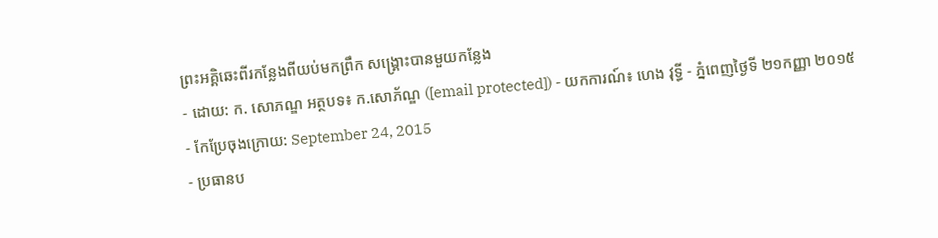ព្រះអគ្គិឆេះពីរកន្លែងពីយប់មកព្រឹក សង្គ្រោះបានមួយកន្លែង
- ដោយ: ក. សោភណ្ឌ អត្ថបទ៖ ក.សោភ័ណ្ឌ ([email protected]) - យកការណ៍៖ ហេង វុទ្ធី - ភ្នំពេញថ្ងៃទី ២១កញ្ញា ២០១៥
- កែប្រែចុងក្រោយ: September 24, 2015
- ប្រធានប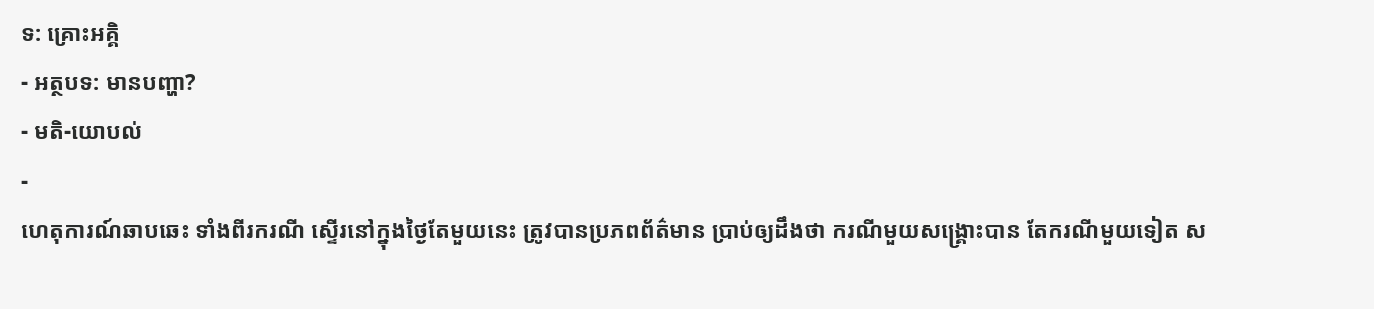ទ: គ្រោះអគ្គិ
- អត្ថបទ: មានបញ្ហា?
- មតិ-យោបល់
-
ហេតុការណ៍ឆាបឆេះ ទាំងពីរករណី ស្ទើរនៅក្នុងថ្ងៃតែមួយនេះ ត្រូវបានប្រភពព័ត៌មាន ប្រាប់ឲ្យដឹងថា ករណីមួយសង្គ្រោះបាន តែករណីមួយទៀត ស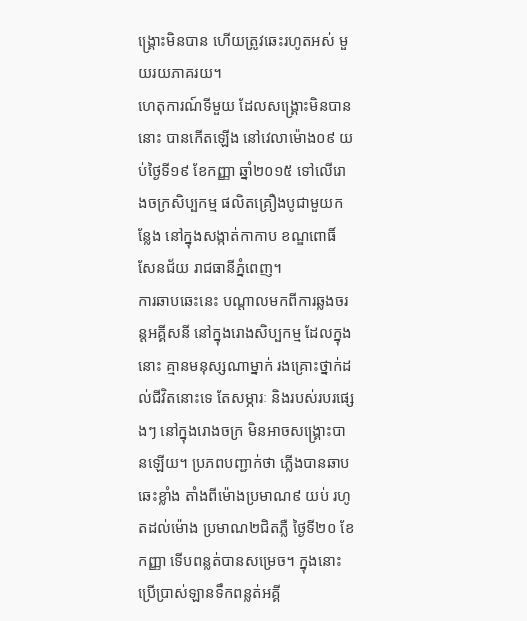ង្គ្រោះមិនបាន ហើយត្រូវឆេះរហូតអស់ មួយរយភាគរយ។
ហេតុការណ៍ទីមួយ ដែលសង្គ្រោះមិនបាននោះ បានកើតឡើង នៅវេលាម៉ោង០៩ យប់ថ្ងៃទី១៩ ខែកញ្ញា ឆ្នាំ២០១៥ ទៅលើរោងចក្រសិប្បកម្ម ផលិតគ្រឿងបូជាមួយកន្លែង នៅក្នុងសង្កាត់កាកាប ខណ្ឌពោធិ៍សែនជ័យ រាជធានីភ្នំពេញ។
ការឆាបឆេះនេះ បណ្តាលមកពីការឆ្លងចរន្តអគ្គីសនី នៅក្នុងរោងសិប្បកម្ម ដែលក្នុងនោះ គ្មានមនុស្សណាម្នាក់ រងគ្រោះថ្នាក់ដល់ជីវិតនោះទេ តែសម្ភារៈ និងរបស់របរផ្សេងៗ នៅក្នុងរោងចក្រ មិនអាចសង្គ្រោះបានឡើយ។ ប្រភពបញ្ជាក់ថា ភ្លើងបានឆាបឆេះខ្លាំង តាំងពីម៉ោងប្រមាណ៩ យប់ រហូតដល់ម៉ោង ប្រមាណ២ជិតភ្លឺ ថ្ងៃទី២០ ខែកញ្ញា ទើបពន្លត់បានសម្រេច។ ក្នុងនោះ ប្រើប្រាស់ឡានទឹកពន្លត់អគ្គី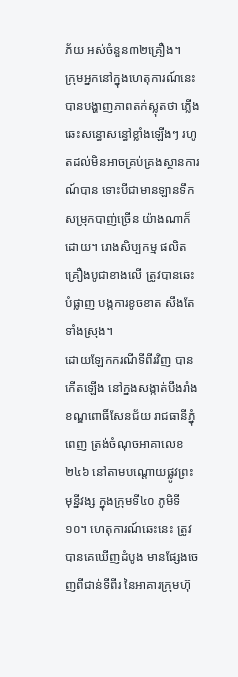ភ័យ អស់ចំនួន៣២គ្រឿង។
ក្រុមអ្នកនៅក្នុងហេតុការណ៍នេះ បានបង្ហាញភាពតក់ស្លុតថា ភ្លើងឆេះសន្ធោសន្ធៅខ្លាំងឡើងៗ រហូតដល់មិនអាចគ្រប់គ្រងស្ថានការណ៍បាន ទោះបីជាមានឡានទឹក សម្រុកបាញ់ច្រើន យ៉ាងណាក៏ដោយ។ រោងសិប្បកម្ម ផលិតគ្រឿងបូជាខាងលើ ត្រូវបានឆេះបំផ្លាញ បង្កការខូចខាត សឹងតែទាំងស្រុង។
ដោយឡែកករណីទីពីរវិញ បានកើតឡើង នៅក្នងសង្កាត់បឹងរាំង ខណ្ឌពោធិ៍សែនជ័យ រាជធានីភ្នុំពេញ ត្រង់ចំណុចអាគាលេខ២៤៦ នៅតាមបណ្តោយផ្លូវព្រះមុន្នីវង្ស ក្នុងក្រុមទី៤០ ភូមិទី១០។ ហេតុការណ៍ឆេះនេះ ត្រូវបានគេឃើញដំបូង មានផ្សែងចេញពីជាន់ទីពីរ នៃអាគារក្រុមហ៊ុ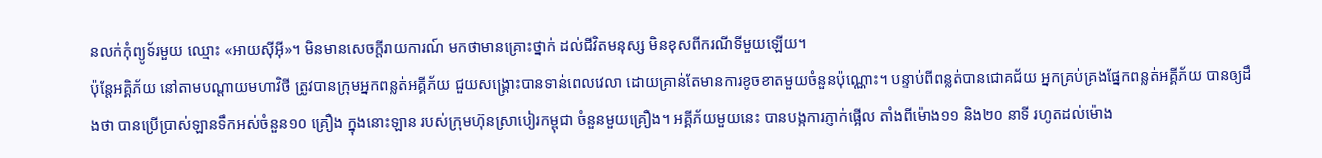នលក់កុំព្យូទ័រមួយ ឈ្មោះ «អាយស៊ីអ៊ី»។ មិនមានសេចក្ដីរាយការណ៍ មកថាមានគ្រោះថ្នាក់ ដល់ជីវិតមនុស្ស មិនខុសពីករណីទីមួយឡើយ។
ប៉ុន្តែអគ្គិភ័យ នៅតាមបណ្ដាយមហាវិថី ត្រូវបានក្រុមអ្នកពន្លត់អគ្គីភ័យ ជួយសង្គ្រោះបានទាន់ពេលវេលា ដោយគ្រាន់តែមានការខូចខាតមួយចំនួនប៉ុណ្ណោះ។ បន្ទាប់ពីពន្លត់បានជោគជ័យ អ្នកគ្រប់គ្រងផ្នែកពន្លត់អគ្គីភ័យ បានឲ្យដឹងថា បានប្រើប្រាស់ឡានទឹកអស់ចំនួន១០ គ្រឿង ក្នុងនោះឡាន របស់ក្រុមហ៊ុនស្រាបៀរកម្ពុជា ចំនួនមួយគ្រឿង។ អគ្គីភ័យមួយនេះ បានបង្កការភ្ញាក់ផ្អើល តាំងពីម៉ោង១១ និង២០ នាទី រហូតដល់ម៉ោង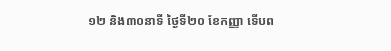១២ និង៣០នាទី ថ្ងៃទី២០ ខែកញ្ញា ទើបព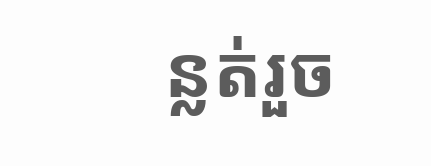ន្លត់រួច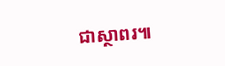ជាស្ថាពរ៕